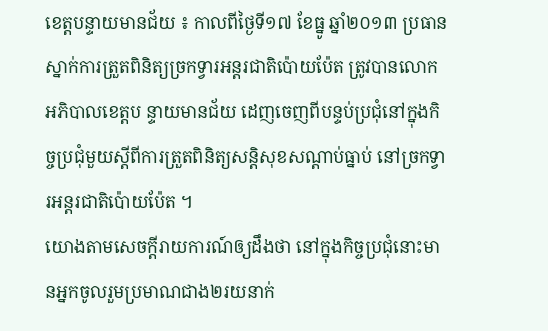ខេត្តបន្ទាយមានជ័យ ៖ កាលពីថ្ងៃទី១៧ ខែធ្នូ ឆ្នាំ២០១៣ ប្រធានស្នាក់ការត្រួតពិនិត្យច្រកទ្វារអន្តរជាតិប៉ោយប៉ែត ត្រូវបានលោក អភិបាលខេត្តប ន្ទាយមានជ័យ ដេញចេញពីបន្ទប់ប្រជុំនៅក្នុងកិច្ចប្រជុំមួយស្តីពីការត្រួតពិនិត្យសន្តិសុខសណ្ដាប់ធ្នាប់ នៅច្រកទ្វារអន្តរជាតិប៉ោយប៉ែត ។
យោងតាមសេចក្ដីរាយការណ៍ឲ្យដឹងថា នៅក្នុងកិច្ចប្រជុំនោះមានអ្នកចូលរួមប្រមាណជាង២រយនាក់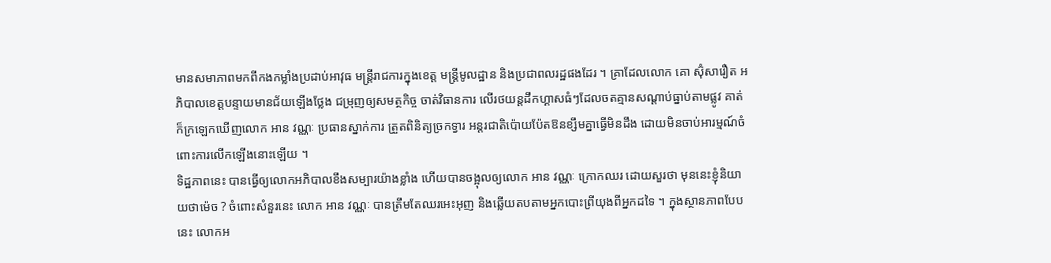មានសមាភាពមកពីកងកម្លាំងប្រដាប់អាវុធ មន្ត្រីរាជការក្នុងខេត្ត មន្ត្រីមូលដ្ឋាន និងប្រជាពលរដ្ឋផងដែរ ។ គ្រាដែលលោក គោ ស៊ុំសារឿត អភិបាលខេត្តបន្ទាយមានជ័យឡើងថ្លែង ជម្រុញឲ្យសមត្ថកិច្ច ចាត់វិធានការ លើរថយន្តដឹកហ្គាសធំៗដែលចតគ្មានសណ្ដាប់ធ្នាប់តាមផ្លូវ គាត់ក៏ក្រឡេកឃើញលោក អាន វណ្ណៈ ប្រធានស្នាក់ការ ត្រួតពិនិត្យច្រកទ្វារ អន្តរជាតិប៉ោយប៉ែតឱនខ្សឹមគ្នាធ្វើមិនដឹង ដោយមិនចាប់អារម្មណ៍ចំពោះការលើកឡើងនោះឡើយ ។
ទិដ្ឋភាពនេះ បានធ្វើឲ្យលោកអភិបាលខឹងសម្បារយ៉ាងខ្លាំង ហើយបានចង្អុលឲ្យលោក អាន វណ្ណៈ ក្រោកឈរ ដោយសួរថា មុននេះខ្ញុំនិយាយថាម៉េច ? ចំពោះសំនួរនេះ លោក អាន វណ្ណៈ បានត្រឹមតែឈរអេះអុញ និងឆ្លើយតបតាមអ្នកបោះព្រីយុងពីអ្នកដទៃ ។ ក្នុងស្ថានភាពបែបនេះ លោកអ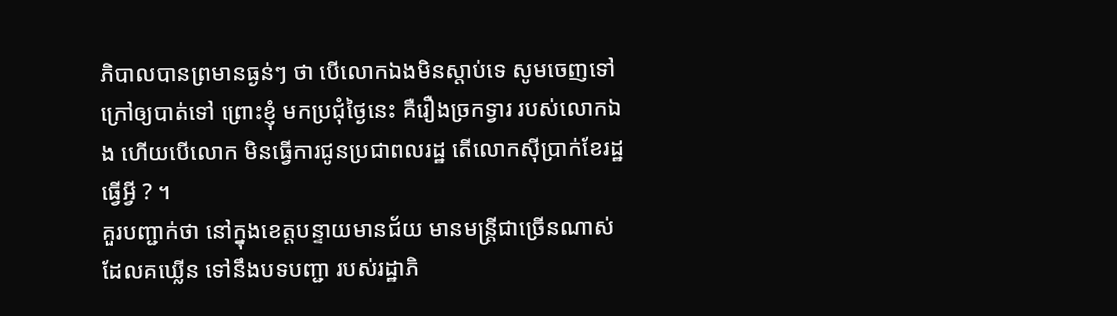ភិបាលបានព្រមានធ្ងន់ៗ ថា បើលោកឯងមិនស្តាប់ទេ សូមចេញទៅក្រៅឲ្យបាត់ទៅ ព្រោះខ្ញុំ មកប្រជុំថ្ងៃនេះ គឺរឿងច្រកទ្វារ របស់លោកឯង ហើយបើលោក មិនធ្វើការជូនប្រជាពលរដ្ឋ តើលោកស៊ីប្រាក់ខែរដ្ឋធ្វើអ្វី ? ។
គួរបញ្ជាក់ថា នៅក្នុងខេត្តបន្ទាយមានជ័យ មានមន្ត្រីជាច្រើនណាស់ ដែលគឃ្លើន ទៅនឹងបទបញ្ជា របស់រដ្ឋាភិ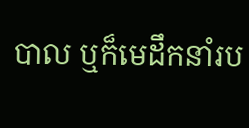បាល ឬក៏មេដឹកនាំរប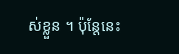ស់ខ្លួន ។ ប៉ុន្តែនេះ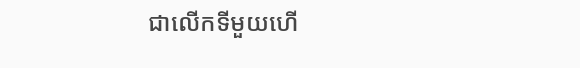ជាលើកទីមួយហើ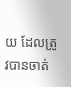យ ដែលត្រូវបានចាត់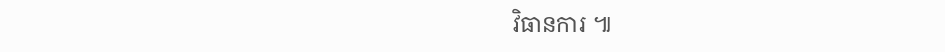វិធានការ ៕